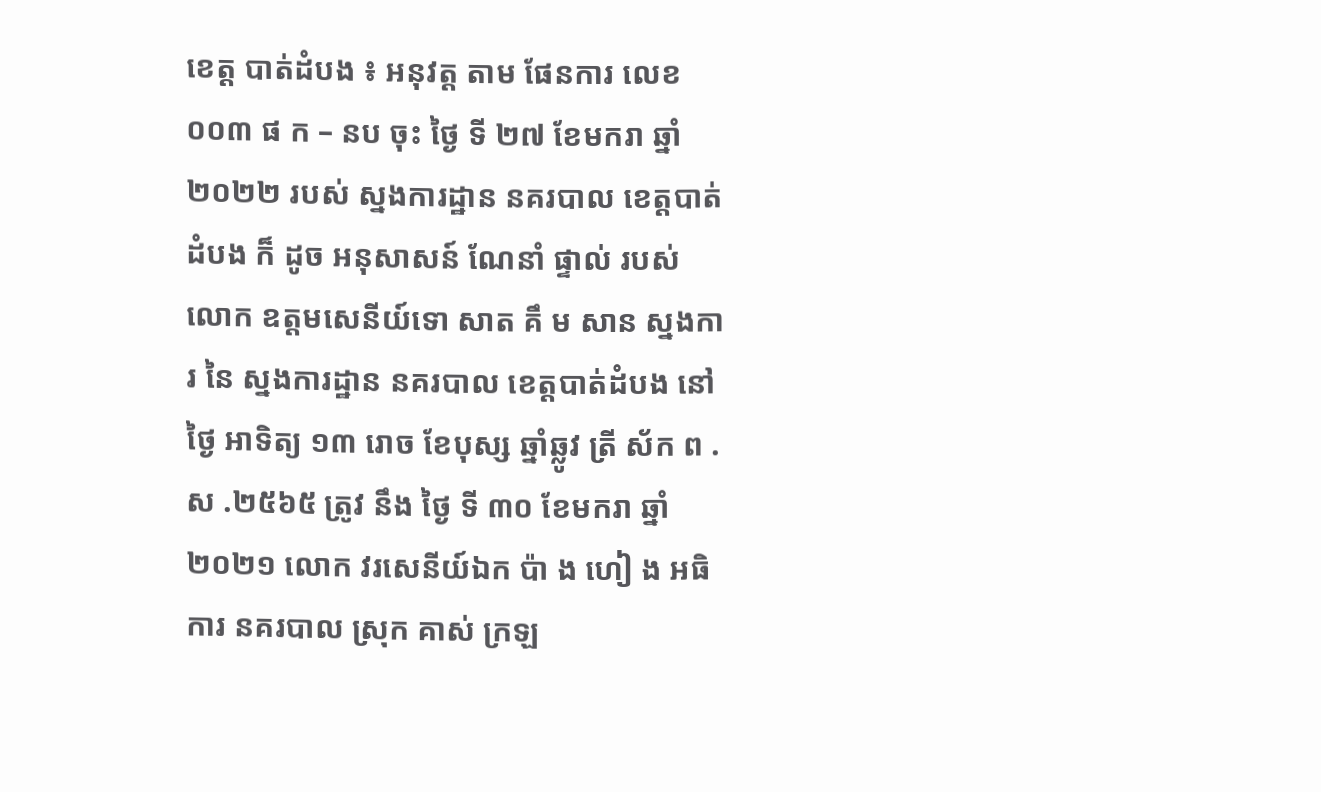ខេត្ត បាត់ដំបង ៖ អនុវត្ត តាម ផែនការ លេខ ០០៣ ផ ក – នប ចុះ ថ្ងៃ ទី ២៧ ខែមករា ឆ្នាំ ២០២២ របស់ ស្នងការដ្ឋាន នគរបាល ខេត្តបាត់ដំបង ក៏ ដូច អនុសាសន៍ ណែនាំ ផ្ទាល់ របស់ លោក ឧត្តមសេនីយ៍ទោ សាត គឹ ម សាន ស្នងការ នៃ ស្នងការដ្ឋាន នគរបាល ខេត្តបាត់ដំបង នៅ ថ្ងៃ អាទិត្យ ១៣ រោច ខែបុស្ស ឆ្នាំឆ្លូវ ត្រី ស័ក ព . ស .២៥៦៥ ត្រូវ នឹង ថ្ងៃ ទី ៣០ ខែមករា ឆ្នាំ ២០២១ លោក វរសេនីយ៍ឯក ប៉ា ង ហៀ ង អធិការ នគរបាល ស្រុក គាស់ ក្រឡ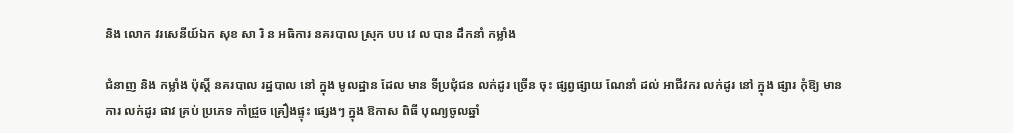និង លោក វរសេនីយ៍ឯក សុខ សា រិ ន អធិការ នគរបាល ស្រុក បប វេ ល បាន ដឹកនាំ កម្លាំង

ជំនាញ និង កម្លាំង ប៉ុស្តិ៍ នគរបាល រដ្ឋបាល នៅ ក្នុង មូលដ្ឋាន ដែល មាន ទីប្រជុំជន លក់ដូរ ច្រើន ចុះ ផ្សព្វផ្សាយ ណែនាំ ដល់ អាជីវករ លក់ដូរ នៅ ក្នុង ផ្សារ កុំឱ្យ មានការ លក់ដូរ ផាវ គ្រប់ ប្រភេទ កាំជ្រួច គ្រឿងផ្ទុះ ផ្សេងៗ ក្នុង ឱកាស ពិធី បុណ្យចូលឆ្នាំ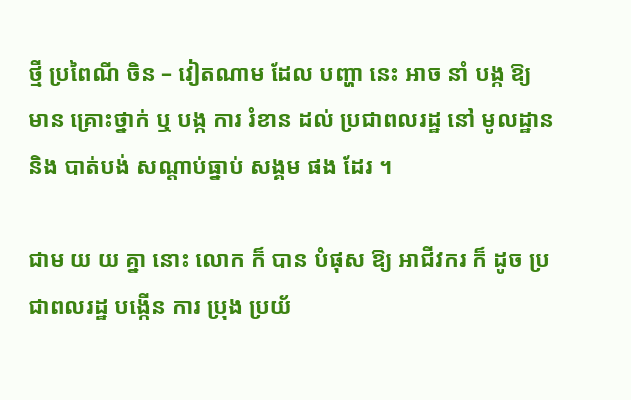ថ្មី ប្រពៃណី ចិន – វៀតណាម ដែល បញ្ហា នេះ អាច នាំ បង្ក ឱ្យ មាន គ្រោះថ្នាក់ ឬ បង្ក ការ រំខាន ដល់ ប្រជាពលរដ្ឋ នៅ មូលដ្ឋាន និង បាត់បង់ សណ្តាប់ធ្នាប់ សង្គម ផង ដែរ ។

ជាម យ យ គ្នា នោះ លោក ក៏ បាន បំផុស ឱ្យ អាជីវករ ក៏ ដូច ប្រជាពលរដ្ឋ បង្កើន ការ ប្រុង ប្រយ័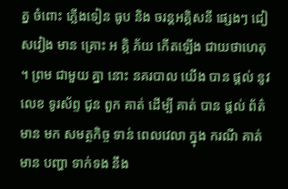ត្ន ចំពោះ ភ្លើងទៀន ធូប និង ចរន្តអគ្គិសនី ផ្សេងៗ ជៀសវៀង មាន គ្រោះ អ គិ្គ ភ័យ កើតឡើង ជាយថាហេតុ ។ ព្រម ជាមួយ គ្នា នោះ នគរបាល យើង បាន ផ្តល់ នូវ លេខ ទូរស័ព្ទ ជូន ពួក គាត់ ដើម្បី គាត់ បាន ផ្តល់ ព័ត៌មាន មក សមត្ថកិច្ច ទាន់ ពេលវេលា ក្នុង ករណី គាត់ មាន បញ្ហា ទាក់ទង នឹង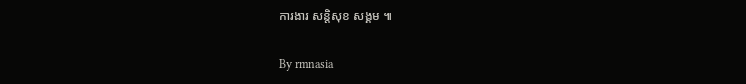ការងារ សន្តិសុខ សង្គម ៕

By rmnasia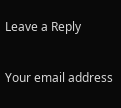Leave a Reply

Your email address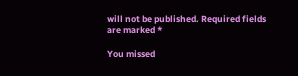will not be published. Required fields are marked *

You missed